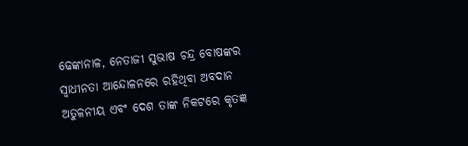ଢେଙ୍କାନାଳ, ନେତାଜୀ ସୁଭାଷ ଚନ୍ଦ୍ର ବୋଷଙ୍କର ସ୍ବାଧୀନତା ଆନ୍ଦୋଳନରେ ରହିଥିବା ଅବଦାନ ଅତୁଳନୀୟ ଏବଂ ଦେଶ ତାଙ୍କ ନିକଟରେ କୃତଜ୍ଞ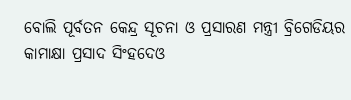ବୋଲି ପୂର୍ବତନ କେନ୍ଦ୍ର ସୂଚନା ଓ ପ୍ରସାରଣ ମନ୍ତ୍ରୀ ବ୍ରିଗେଡିୟର କାମାକ୍ଷା ପ୍ରସାଦ ସିଂହଦେଓ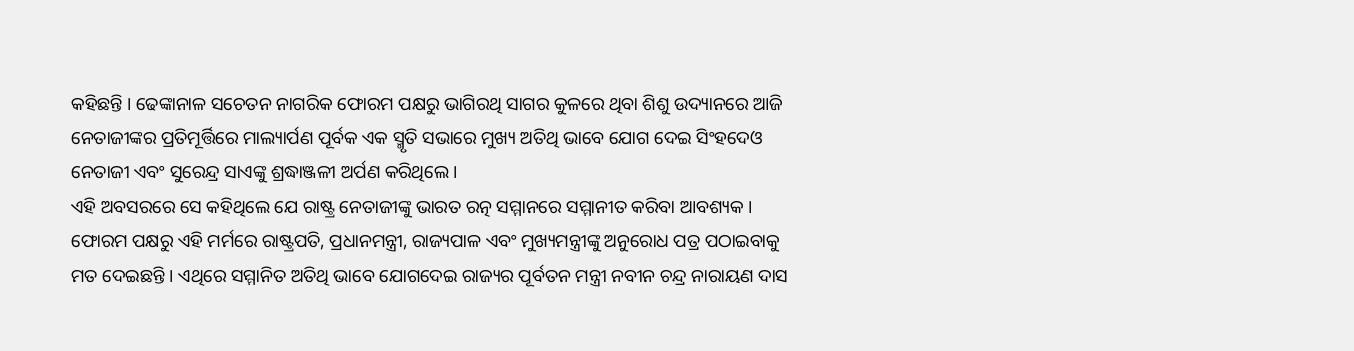କହିଛନ୍ତି । ଢେଙ୍କାନାଳ ସଚେତନ ନାଗରିକ ଫୋରମ ପକ୍ଷରୁ ଭାଗିରଥି ସାଗର କୁଳରେ ଥିବା ଶିଶୁ ଉଦ୍ୟାନରେ ଆଜି ନେତାଜୀଙ୍କର ପ୍ରତିମୂର୍ତ୍ତିରେ ମାଲ୍ୟାର୍ପଣ ପୂର୍ବକ ଏକ ସ୍ମୃତି ସଭାରେ ମୁଖ୍ୟ ଅତିଥି ଭାବେ ଯୋଗ ଦେଇ ସିଂହଦେଓ ନେତାଜୀ ଏବଂ ସୁରେନ୍ଦ୍ର ସାଏଙ୍କୁ ଶ୍ରଦ୍ଧାଞ୍ଜଳୀ ଅର୍ପଣ କରିଥିଲେ ।
ଏହି ଅବସରରେ ସେ କହିଥିଲେ ଯେ ରାଷ୍ଟ୍ର ନେତାଜୀଙ୍କୁ ଭାରତ ରତ୍ନ ସମ୍ମାନରେ ସମ୍ମାନୀତ କରିବା ଆବଶ୍ୟକ । ଫୋରମ ପକ୍ଷରୁ ଏହି ମର୍ମରେ ରାଷ୍ଟ୍ରପତି, ପ୍ରଧାନମନ୍ତ୍ରୀ, ରାଜ୍ୟପାଳ ଏବଂ ମୁଖ୍ୟମନ୍ତ୍ରୀଙ୍କୁ ଅନୁରୋଧ ପତ୍ର ପଠାଇବାକୁ ମତ ଦେଇଛନ୍ତି । ଏଥିରେ ସମ୍ମାନିତ ଅତିଥି ଭାବେ ଯୋଗଦେଇ ରାଜ୍ୟର ପୂର୍ବତନ ମନ୍ତ୍ରୀ ନବୀନ ଚନ୍ଦ୍ର ନାରାୟଣ ଦାସ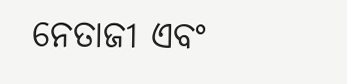ନେତାଜୀ ଏବଂ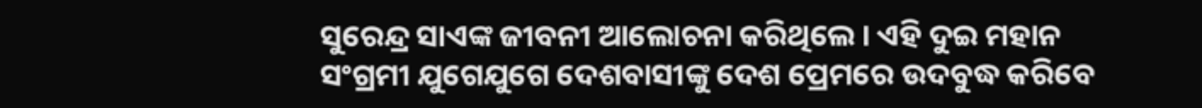ସୁରେନ୍ଦ୍ର ସାଏଙ୍କ ଜୀବନୀ ଆଲୋଚନା କରିଥିଲେ । ଏହି ଦୁଇ ମହାନ ସଂଗ୍ରମୀ ଯୁଗେଯୁଗେ ଦେଶବାସୀଙ୍କୁ ଦେଶ ପ୍ରେମରେ ଉଦବୁଦ୍ଧ କରିବେ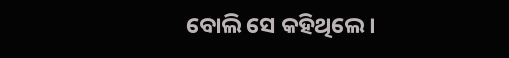ବୋଲି ସେ କହିଥିଲେ ।